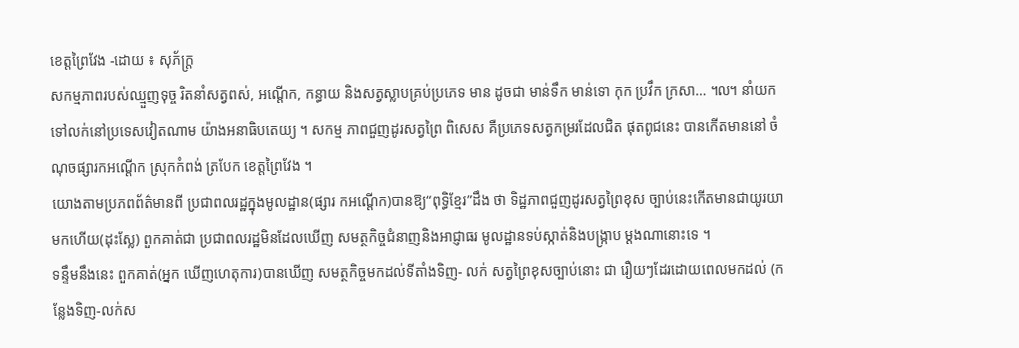ខេត្តព្រៃវែង -ដោយ ៖ សុភ័ក្ត្រ
សកម្មភាពរបស់ឈ្មួញទុច្ច រិតនាំសត្វពស់, អណ្តើក, កន្ធាយ និងសត្វស្លាបគ្រប់ប្រភេទ មាន ដូចជា មាន់ទឹក មាន់ទោ កុក ប្រវឹក ក្រសា… ៘ នាំយក ទៅលក់នៅប្រទេសវៀតណាម យ៉ាងអនាធិបតេយ្យ ។ សកម្ម ភាពជួញដូរសត្វព្រៃ ពិសេស គឺប្រភេទសត្វកម្ររដែលជិត ផុតពូជនេះ បានកើតមាននៅ ចំណុចផ្សារកអណ្តើក ស្រុកកំពង់ ត្របែក ខេត្តព្រៃវែង ។
យោងតាមប្រភពព័ត៌មានពី ប្រជាពលរដ្ឋក្នុងមូលដ្ឋាន(ផ្សារ កអណ្តើក)បានឱ្យ“ពុទ្ធិខ្មែរ”ដឹង ថា ទិដ្ឋភាពជួញដូរសត្វព្រៃខុស ច្បាប់នេះកើតមានជាយូរយា មកហើយ(ដុះស្លែ) ពួកគាត់ជា ប្រជាពលរដ្ឋមិនដែលឃើញ សមត្ថកិច្ចជំនាញនិងអាជ្ញាធរ មូលដ្ឋានទប់ស្កាត់និងបង្ក្រាប ម្តងណានោះទេ ។
ទន្ទឹមនឹងនេះ ពួកគាត់(អ្នក ឃើញហេតុការ)បានឃើញ សមត្ថកិច្ចមកដល់ទីតាំងទិញ- លក់ សត្វព្រៃខុសច្បាប់នោះ ជា រឿយៗដែរដោយពេលមកដល់ (កន្លែងទិញ-លក់ស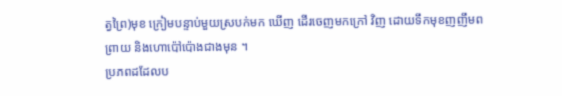ត្វព្រៃ)មុខ ក្រៀមបន្ទាប់មួយស្របក់មក ឃើញ ដើរចេញមកក្រៅ វិញ ដោយទឹកមុខញញឹមពព្រាយ និងហោប៉ៅប៉ោងជាងមុន ។
ប្រភពដដែលប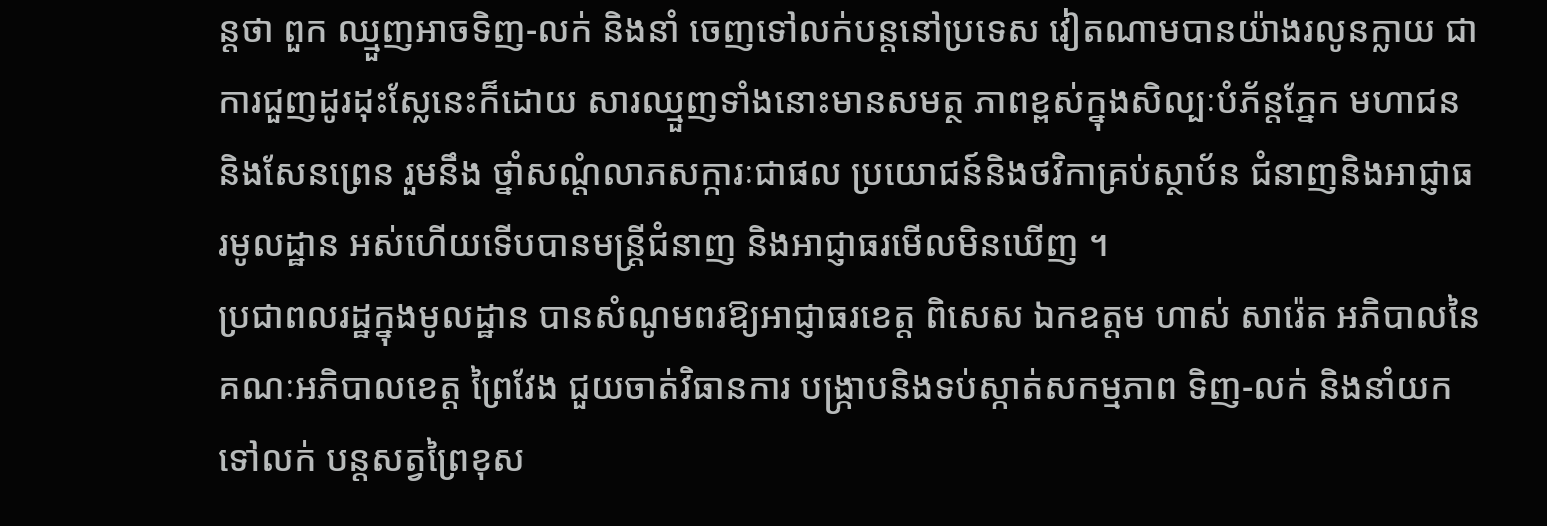ន្តថា ពួក ឈ្មួញអាចទិញ-លក់ និងនាំ ចេញទៅលក់បន្តនៅប្រទេស វៀតណាមបានយ៉ាងរលូនក្លាយ ជាការជួញដូរដុះស្លែនេះក៏ដោយ សារឈ្មួញទាំងនោះមានសមត្ថ ភាពខ្ពស់ក្នុងសិល្បៈបំភ័ន្តភ្នែក មហាជន និងសែនព្រេន រួមនឹង ថ្នាំសណ្តំលាភសក្ការៈជាផល ប្រយោជន៍និងថវិកាគ្រប់ស្ថាប័ន ជំនាញនិងអាជ្ញាធរមូលដ្ឋាន អស់ហើយទើបបានមន្ត្រីជំនាញ និងអាជ្ញាធរមើលមិនឃើញ ។
ប្រជាពលរដ្ឋក្នុងមូលដ្ឋាន បានសំណូមពរឱ្យអាជ្ញាធរខេត្ត ពិសេស ឯកឧត្តម ហាស់ សារ៉េត អភិបាលនៃគណៈអភិបាលខេត្ត ព្រៃវែង ជួយចាត់វិធានការ បង្ក្រាបនិងទប់ស្កាត់សកម្មភាព ទិញ-លក់ និងនាំយកទៅលក់ បន្តសត្វព្រៃខុស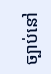ច្បាប់នៅ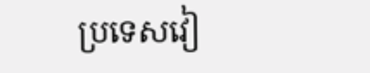ប្រទេសវៀ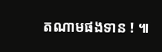តណាមផងទាន ! ៕